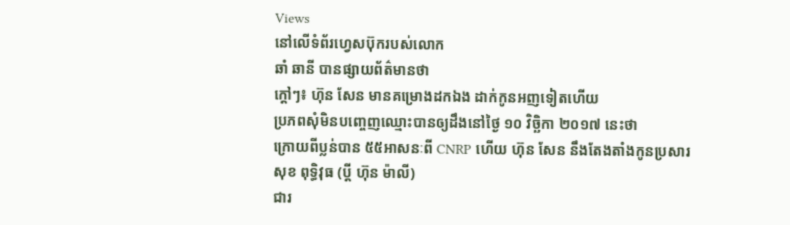Views
នៅលើទំព័រហ្វេសប៊ុករបស់លោក
ឆាំ ឆានី បានផ្សាយព័ត៌មានថា
ក្តៅៗ៖ ហ៊ុន សែន មានគម្រោងដកឯង ដាក់កូនអញទៀតហើយ
ប្រភពសុំមិនបញ្ចេញឈ្មោះបានឲ្យដឹងនៅថ្ងៃ ១០ វិច្ឆិកា ២០១៧ នេះថា
ក្រោយពីប្លន់បាន ៥៥អាសនៈពី CNRP ហើយ ហ៊ុន សែន នឹងតែងតាំងកូនប្រសារ
សុខ ពុទ្ធិវុធ (ប្តី ហ៊ុន ម៉ាលី)
ជារ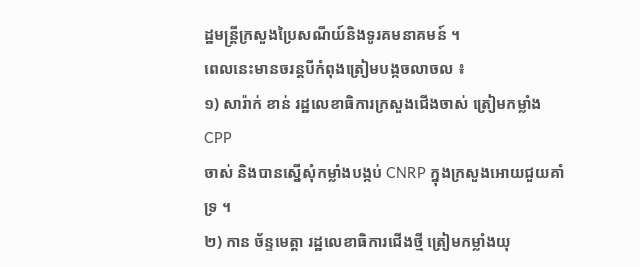ដ្ឋមន្ត្រីក្រសួងប្រៃសណីយ៍និងទូរគមនាគមន៍ ។
ពេលនេះមានចរន្តបីកំពុងត្រៀមបង្កចលាចល ៖
១) សារ៉ាក់ ខាន់ រដ្ឋលេខាធិការក្រសួងជើងចាស់ ត្រៀមកម្លាំងCPP
ចាស់ និងបានស្នើសុំកម្លាំងបង្កប់ CNRP ក្នុងក្រសួងអោយជួយគាំទ្រ ។
២) កាន ច័ន្ទមេត្តា រដ្ឋលេខាធិការជើងថ្មី ត្រៀមកម្លាំងយុ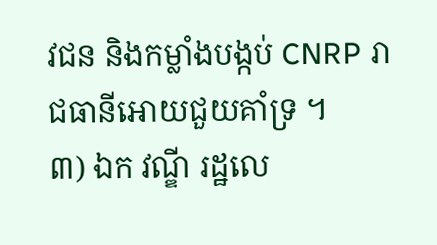វជន និងកម្លាំងបង្កប់ CNRP រាជធានីអោយជួយគាំទ្រ ។
៣) ឯក វណ្ឌី រដ្ឋលេ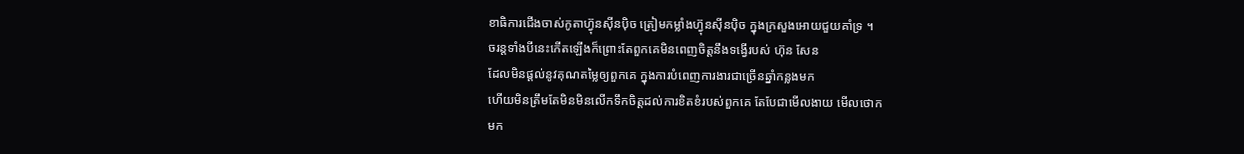ខាធិការជើងចាស់កូតាហ៊្វុនស៊ីនប៉ិច ត្រៀមកម្លាំងហ្វ៊ុនស៊ីនប៉ិច ក្នុងក្រសួងអោយជួយគាំទ្រ ។
ចរន្តទាំងបីនេះកើតឡើងក៏ព្រោះតែពួកគេមិនពេញចិត្តនឹងទង្វើរបស់ ហ៊ុន សែន
ដែលមិនផ្តល់នូវគុណតម្លៃឲ្យពួកគេ ក្នុងការបំពេញការងារជាច្រើនឆ្នាំកន្លងមក
ហើយមិនត្រឹមតែមិនមិនលើកទឹកចិត្តដល់ការខិតខំរបស់ពួកគេ តែបែជាមើលងាយ មើលថោក
មក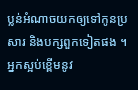ប្លន់អំណាចយកឲ្យទៅកូនប្រសារ និងបក្សពួកទៀតផង ។
អ្នកស្អប់ខ្ពើមនូវ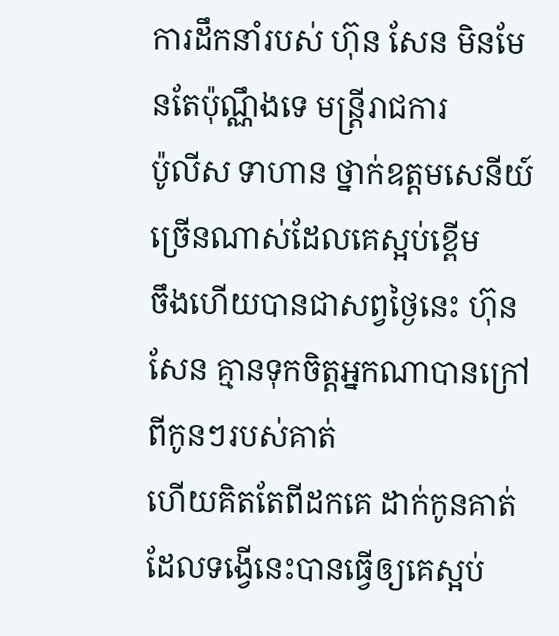ការដឹកនាំរបស់ ហ៊ុន សែន មិនមែនតែប៉ុណ្ណឹងទេ មន្ត្រីរាជការ
ប៉ូលីស ទាហាន ថ្នាក់ឧត្តមសេនីយ៍ច្រើនណាស់ដែលគេស្អប់ខ្ពើម
ចឹងហើយបានជាសព្វថ្ងៃនេះ ហ៊ុន សែន គ្មានទុកចិត្តអ្នកណាបានក្រៅពីកូនៗរបស់គាត់
ហើយគិតតែពីដកគេ ដាក់កូនគាត់
ដែលទង្វើនេះបានធ្វើឲ្យគេស្អប់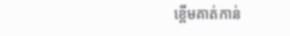ខ្ពើមគាត់កាន់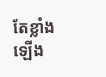តែខ្លាំងឡើង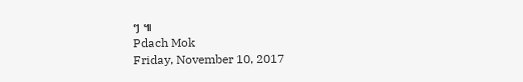ៗ ៕
Pdach Mok
Friday, November 10, 2017